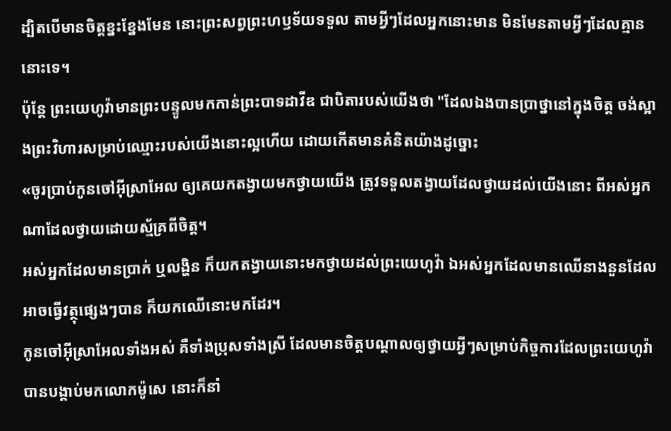ដ្បិតបើមានចិត្តខ្នះខ្នែងមែន នោះព្រះសព្វព្រះហឫទ័យទទួល តាមអ្វីៗដែលអ្នកនោះមាន មិនមែនតាមអ្វីៗដែលគ្មាននោះទេ។
ប៉ុន្តែ ព្រះយេហូវ៉ាមានព្រះបន្ទូលមកកាន់ព្រះបាទដាវីឌ ជាបិតារបស់យើងថា "ដែលឯងបានប្រាថ្នានៅក្នុងចិត្ត ចង់ស្អាងព្រះវិហារសម្រាប់ឈ្មោះរបស់យើងនោះល្អហើយ ដោយកើតមានគំនិតយ៉ាងដូច្នោះ
«ចូរប្រាប់កូនចៅអ៊ីស្រាអែល ឲ្យគេយកតង្វាយមកថ្វាយយើង ត្រូវទទួលតង្វាយដែលថ្វាយដល់យើងនោះ ពីអស់អ្នកណាដែលថ្វាយដោយស្ម័គ្រពីចិត្ត។
អស់អ្នកដែលមានប្រាក់ ឬលង្ហិន ក៏យកតង្វាយនោះមកថ្វាយដល់ព្រះយេហូវ៉ា ឯអស់អ្នកដែលមានឈើនាងនួនដែលអាចធ្វើវត្ថុផ្សេងៗបាន ក៏យកឈើនោះមកដែរ។
កូនចៅអ៊ីស្រាអែលទាំងអស់ គឺទាំងប្រុសទាំងស្រី ដែលមានចិត្តបណ្ដាលឲ្យថ្វាយអ្វីៗសម្រាប់កិច្ចការដែលព្រះយេហូវ៉ាបានបង្គាប់មកលោកម៉ូសេ នោះក៏នាំ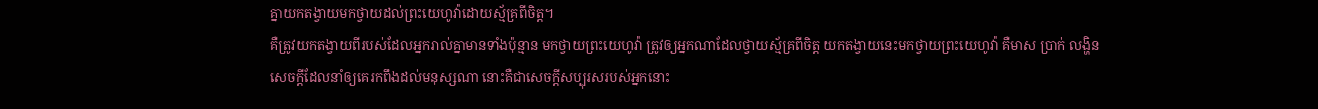គ្នាយកតង្វាយមកថ្វាយដល់ព្រះយេហូវ៉ាដោយស្ម័គ្រពីចិត្ត។
គឺត្រូវយកតង្វាយពីរបស់ដែលអ្នករាល់គ្នាមានទាំងប៉ុន្មាន មកថ្វាយព្រះយេហូវ៉ា ត្រូវឲ្យអ្នកណាដែលថ្វាយស្ម័គ្រពីចិត្ត យកតង្វាយនេះមកថ្វាយព្រះយេហូវ៉ា គឺមាស ប្រាក់ លង្ហិន
សេចក្ដីដែលនាំឲ្យគេរកពឹងដល់មនុស្សណា នោះគឺជាសេចក្ដីសប្បុរសរបស់អ្នកនោះ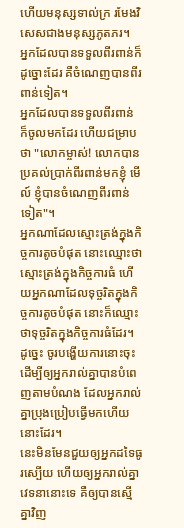ហើយមនុស្សទាល់ក្រ រមែងវិសេសជាងមនុស្សភូតភរ។
អ្នកដែលបានទទួលពីរពាន់ក៏ដូច្នោះដែរ គឺចំណេញបានពីរពាន់ទៀត។
អ្នកដែលបានទទួលពីរពាន់ ក៏ចូលមកដែរ ហើយជម្រាបថា "លោកម្ចាស់! លោកបានប្រគល់ប្រាក់ពីរពាន់មកខ្ញុំ មើល៍ ខ្ញុំបានចំណេញពីរពាន់ទៀត"។
អ្នកណាដែលស្មោះត្រង់ក្នុងកិច្ចការតូចបំផុត នោះឈ្មោះថា ស្មោះត្រង់ក្នុងកិច្ចការធំ ហើយអ្នកណាដែលទុច្ចរិតក្នុងកិច្ចការតូចបំផុត នោះក៏ឈ្មោះថាទុច្ចរិតក្នុងកិច្ចការធំដែរ។
ដូច្នេះ ចូរបង្ហើយការនោះចុះ ដើម្បីឲ្យអ្នករាល់គ្នាបានបំពេញតាមបំណង ដែលអ្នករាល់គ្នាប្រុងប្រៀបធ្វើមកហើយនោះដែរ។
នេះមិនមែនជួយឲ្យអ្នកដទៃធូរស្បើយ ហើយឲ្យអ្នករាល់គ្នាវេទនានោះទេ គឺឲ្យបានស្មើគ្នាវិញ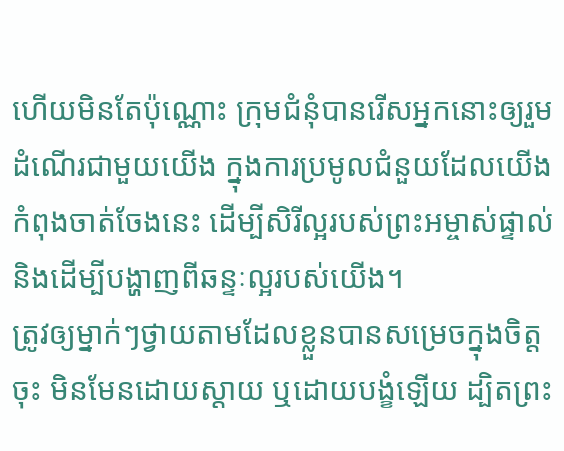ហើយមិនតែប៉ុណ្ណោះ ក្រុមជំនុំបានរើសអ្នកនោះឲ្យរួមដំណើរជាមួយយើង ក្នុងការប្រមូលជំនួយដែលយើងកំពុងចាត់ចែងនេះ ដើម្បីសិរីល្អរបស់ព្រះអម្ចាស់ផ្ទាល់ និងដើម្បីបង្ហាញពីឆន្ទៈល្អរបស់យើង។
ត្រូវឲ្យម្នាក់ៗថ្វាយតាមដែលខ្លួនបានសម្រេចក្នុងចិត្តចុះ មិនមែនដោយស្តាយ ឬដោយបង្ខំឡើយ ដ្បិតព្រះ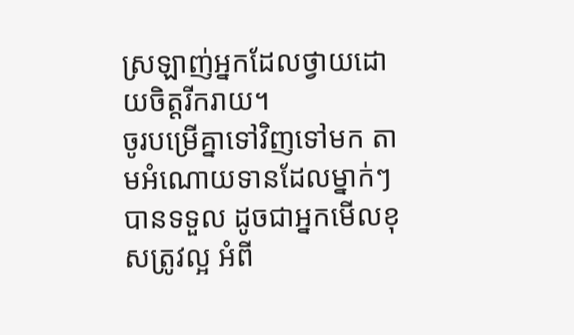ស្រឡាញ់អ្នកដែលថ្វាយដោយចិត្តរីករាយ។
ចូរបម្រើគ្នាទៅវិញទៅមក តាមអំណោយទានដែលម្នាក់ៗបានទទួល ដូចជាអ្នកមើលខុសត្រូវល្អ អំពី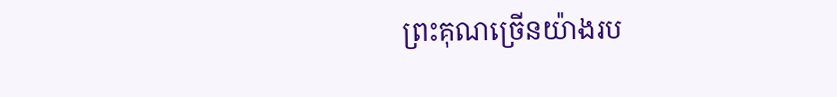ព្រះគុណច្រើនយ៉ាងរប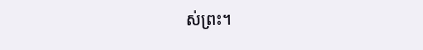ស់ព្រះ។